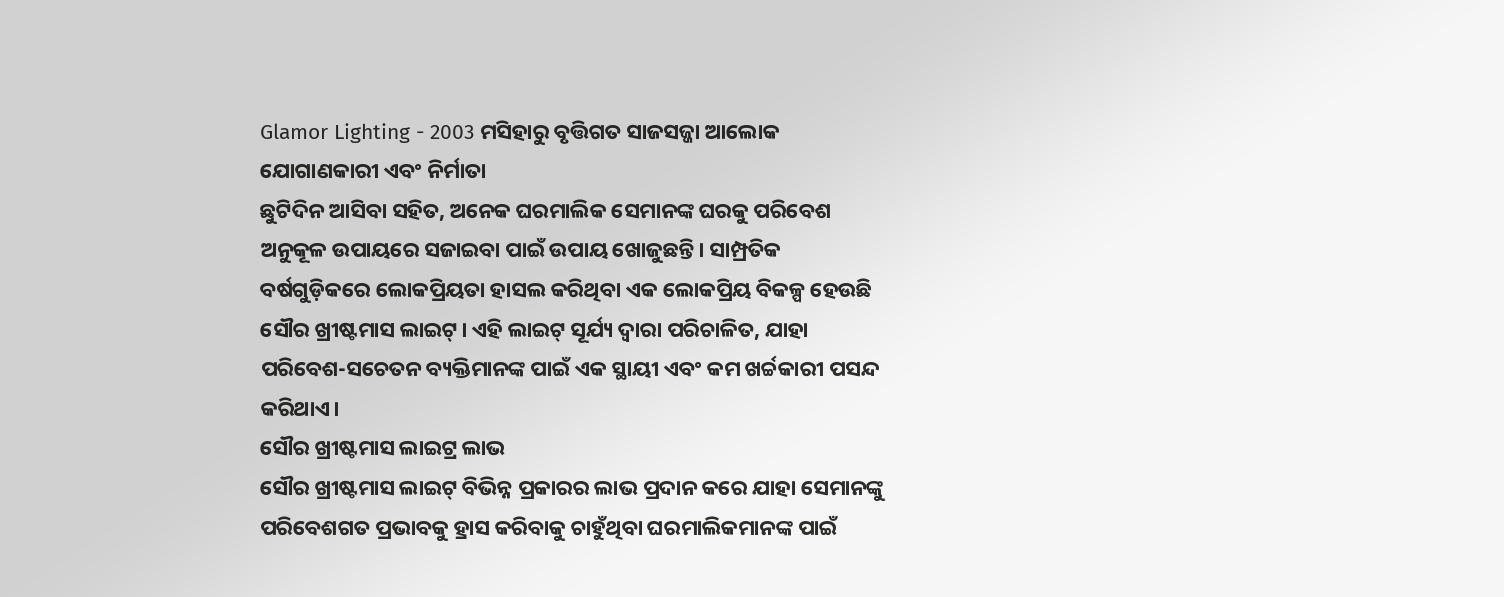Glamor Lighting - 2003 ମସିହାରୁ ବୃତ୍ତିଗତ ସାଜସଜ୍ଜା ଆଲୋକ ଯୋଗାଣକାରୀ ଏବଂ ନିର୍ମାତା
ଛୁଟିଦିନ ଆସିବା ସହିତ, ଅନେକ ଘରମାଲିକ ସେମାନଙ୍କ ଘରକୁ ପରିବେଶ ଅନୁକୂଳ ଉପାୟରେ ସଜାଇବା ପାଇଁ ଉପାୟ ଖୋଜୁଛନ୍ତି। ସାମ୍ପ୍ରତିକ ବର୍ଷଗୁଡ଼ିକରେ ଲୋକପ୍ରିୟତା ହାସଲ କରିଥିବା ଏକ ଲୋକପ୍ରିୟ ବିକଳ୍ପ ହେଉଛି ସୌର ଖ୍ରୀଷ୍ଟମାସ ଲାଇଟ୍। ଏହି ଲାଇଟ୍ ସୂର୍ଯ୍ୟ ଦ୍ୱାରା ପରିଚାଳିତ, ଯାହା ପରିବେଶ-ସଚେତନ ବ୍ୟକ୍ତିମାନଙ୍କ ପାଇଁ ଏକ ସ୍ଥାୟୀ ଏବଂ କମ ଖର୍ଚ୍ଚକାରୀ ପସନ୍ଦ କରିଥାଏ।
ସୌର ଖ୍ରୀଷ୍ଟମାସ ଲାଇଟ୍ର ଲାଭ
ସୌର ଖ୍ରୀଷ୍ଟମାସ ଲାଇଟ୍ ବିଭିନ୍ନ ପ୍ରକାରର ଲାଭ ପ୍ରଦାନ କରେ ଯାହା ସେମାନଙ୍କୁ ପରିବେଶଗତ ପ୍ରଭାବକୁ ହ୍ରାସ କରିବାକୁ ଚାହୁଁଥିବା ଘରମାଲିକମାନଙ୍କ ପାଇଁ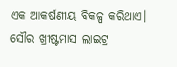ଏକ ଆକର୍ଷଣୀୟ ବିକଳ୍ପ କରିଥାଏ। ସୌର ଖ୍ରୀଷ୍ଟମାସ ଲାଇଟ୍ର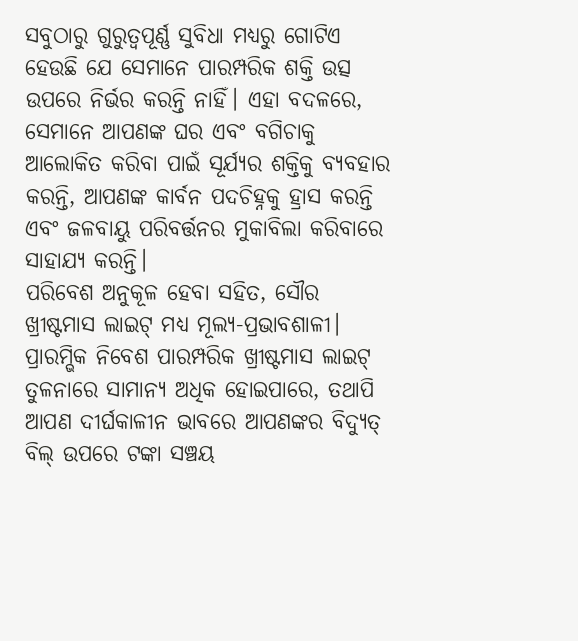ସବୁଠାରୁ ଗୁରୁତ୍ୱପୂର୍ଣ୍ଣ ସୁବିଧା ମଧ୍ୟରୁ ଗୋଟିଏ ହେଉଛି ଯେ ସେମାନେ ପାରମ୍ପରିକ ଶକ୍ତି ଉତ୍ସ ଉପରେ ନିର୍ଭର କରନ୍ତି ନାହିଁ। ଏହା ବଦଳରେ, ସେମାନେ ଆପଣଙ୍କ ଘର ଏବଂ ବଗିଚାକୁ ଆଲୋକିତ କରିବା ପାଇଁ ସୂର୍ଯ୍ୟର ଶକ୍ତିକୁ ବ୍ୟବହାର କରନ୍ତି, ଆପଣଙ୍କ କାର୍ବନ ପଦଚିହ୍ନକୁ ହ୍ରାସ କରନ୍ତି ଏବଂ ଜଳବାୟୁ ପରିବର୍ତ୍ତନର ମୁକାବିଲା କରିବାରେ ସାହାଯ୍ୟ କରନ୍ତି।
ପରିବେଶ ଅନୁକୂଳ ହେବା ସହିତ, ସୌର ଖ୍ରୀଷ୍ଟମାସ ଲାଇଟ୍ ମଧ୍ୟ ମୂଲ୍ୟ-ପ୍ରଭାବଶାଳୀ। ପ୍ରାରମ୍ଭିକ ନିବେଶ ପାରମ୍ପରିକ ଖ୍ରୀଷ୍ଟମାସ ଲାଇଟ୍ ତୁଳନାରେ ସାମାନ୍ୟ ଅଧିକ ହୋଇପାରେ, ତଥାପି ଆପଣ ଦୀର୍ଘକାଳୀନ ଭାବରେ ଆପଣଙ୍କର ବିଦ୍ୟୁତ୍ ବିଲ୍ ଉପରେ ଟଙ୍କା ସଞ୍ଚୟ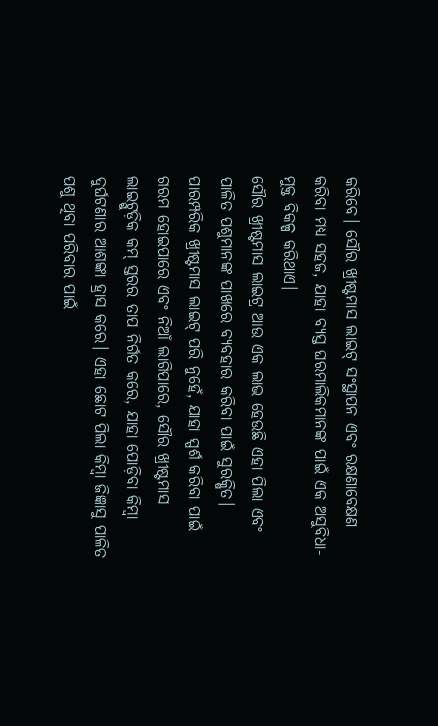କରିବେ। ସୌର ଖ୍ରୀଷ୍ଟମାସ ଲାଇଟ୍ ସଂସ୍ଥାପନ ଏବଂ ରକ୍ଷଣାବେକ୍ଷଣ କରିବା ମଧ୍ୟ ସହଜ, ଯାହା ବ୍ୟସ୍ତ ଘରମାଲିକମାନଙ୍କ ପାଇଁ ଏକ ଅସୁବିଧା-ମୁକ୍ତ ବିକଳ୍ପ କରିଥାଏ।
ସୌର ଖ୍ରୀଷ୍ଟମାସ ଲାଇଟ୍ର ଆଉ ଏକ ଲାଭ ହେଉଛି ଏହା ପିଲା ଏବଂ ପାଳିତ ପଶୁମାନଙ୍କ ପାଖରେ ବ୍ୟବହାର କରିବା ପାଇଁ ସୁରକ୍ଷିତ। ପାରମ୍ପରିକ ଖ୍ରୀଷ୍ଟମାସ ଲାଇଟ୍ ପରି ନୁହେଁ, ଯାହା ସ୍ପର୍ଶ କରିବା ପାଇଁ ଗରମ ହୋଇପାରେ ଏବଂ ନିଆଁ ଲାଗିପାରେ, ସୌର ଖ୍ରୀଷ୍ଟମାସ ଲାଇଟ୍ଗୁଡ଼ିକ କମ୍ ସ୍ତରର ତାପ ନିର୍ଗତ କରେ, ଯାହା ପୋଡ଼ିବା କିମ୍ବା ଦୁର୍ଘଟଣାର ଆଶଙ୍କା ହ୍ରାସ କରେ। ଏହା ଛୋଟ ପିଲା କିମ୍ବା ଜିଜ୍ଞାସୁ ପାଳିତ ପଶୁ ଥିବା ପରିବାର ପାଇଁ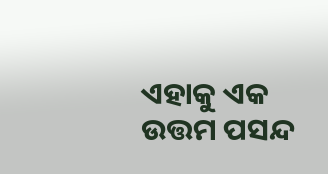ଏହାକୁ ଏକ ଉତ୍ତମ ପସନ୍ଦ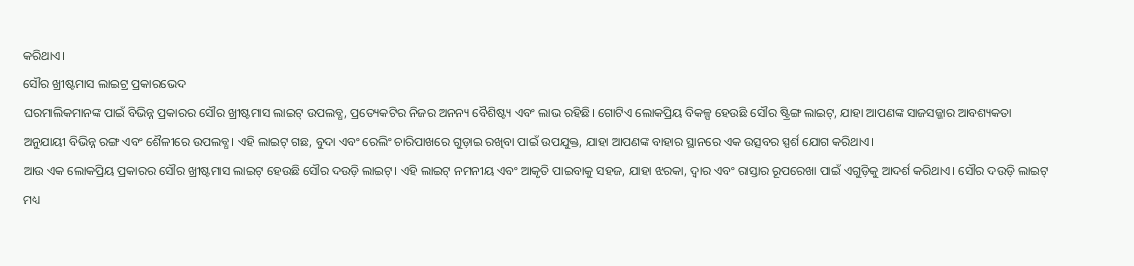କରିଥାଏ।
ସୌର ଖ୍ରୀଷ୍ଟମାସ ଲାଇଟ୍ର ପ୍ରକାରଭେଦ
ଘରମାଲିକମାନଙ୍କ ପାଇଁ ବିଭିନ୍ନ ପ୍ରକାରର ସୌର ଖ୍ରୀଷ୍ଟମାସ ଲାଇଟ୍ ଉପଲବ୍ଧ, ପ୍ରତ୍ୟେକଟିର ନିଜର ଅନନ୍ୟ ବୈଶିଷ୍ଟ୍ୟ ଏବଂ ଲାଭ ରହିଛି। ଗୋଟିଏ ଲୋକପ୍ରିୟ ବିକଳ୍ପ ହେଉଛି ସୌର ଷ୍ଟ୍ରିଙ୍ଗ ଲାଇଟ୍, ଯାହା ଆପଣଙ୍କ ସାଜସଜ୍ଜାର ଆବଶ୍ୟକତା ଅନୁଯାୟୀ ବିଭିନ୍ନ ରଙ୍ଗ ଏବଂ ଶୈଳୀରେ ଉପଲବ୍ଧ। ଏହି ଲାଇଟ୍ ଗଛ, ବୁଦା ଏବଂ ରେଲିଂ ଚାରିପାଖରେ ଗୁଡ଼ାଇ ରଖିବା ପାଇଁ ଉପଯୁକ୍ତ, ଯାହା ଆପଣଙ୍କ ବାହାର ସ୍ଥାନରେ ଏକ ଉତ୍ସବର ସ୍ପର୍ଶ ଯୋଗ କରିଥାଏ।
ଆଉ ଏକ ଲୋକପ୍ରିୟ ପ୍ରକାରର ସୌର ଖ୍ରୀଷ୍ଟମାସ ଲାଇଟ୍ ହେଉଛି ସୌର ଦଉଡ଼ି ଲାଇଟ୍। ଏହି ଲାଇଟ୍ ନମନୀୟ ଏବଂ ଆକୃତି ପାଇବାକୁ ସହଜ, ଯାହା ଝରକା, ଦ୍ୱାର ଏବଂ ରାସ୍ତାର ରୂପରେଖା ପାଇଁ ଏଗୁଡ଼ିକୁ ଆଦର୍ଶ କରିଥାଏ। ସୌର ଦଉଡ଼ି ଲାଇଟ୍ ମଧ୍ୟ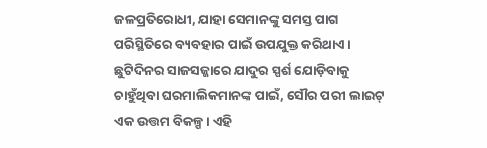ଜଳପ୍ରତିରୋଧୀ, ଯାହା ସେମାନଙ୍କୁ ସମସ୍ତ ପାଗ ପରିସ୍ଥିତିରେ ବ୍ୟବହାର ପାଇଁ ଉପଯୁକ୍ତ କରିଥାଏ।
ଛୁଟିଦିନର ସାଜସଜ୍ଜାରେ ଯାଦୁର ସ୍ପର୍ଶ ଯୋଡ଼ିବାକୁ ଚାହୁଁଥିବା ଘରମାଲିକମାନଙ୍କ ପାଇଁ, ସୌର ପରୀ ଲାଇଟ୍ ଏକ ଉତ୍ତମ ବିକଳ୍ପ। ଏହି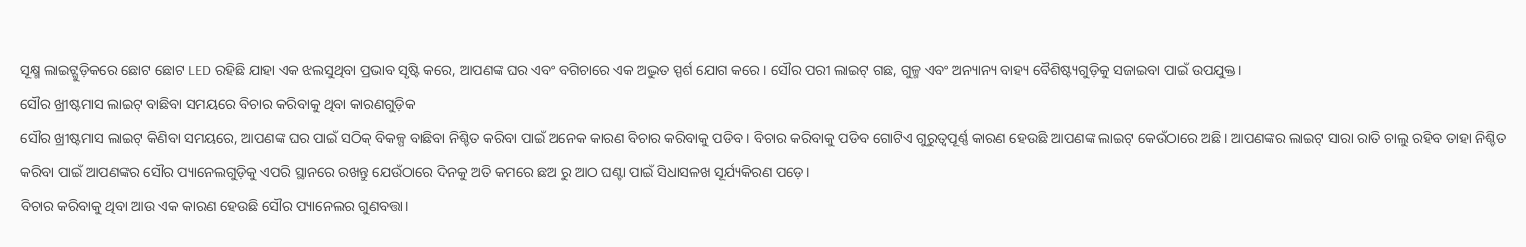ସୂକ୍ଷ୍ମ ଲାଇଟ୍ଗୁଡ଼ିକରେ ଛୋଟ ଛୋଟ LED ରହିଛି ଯାହା ଏକ ଝଲସୁଥିବା ପ୍ରଭାବ ସୃଷ୍ଟି କରେ, ଆପଣଙ୍କ ଘର ଏବଂ ବଗିଚାରେ ଏକ ଅଦ୍ଭୁତ ସ୍ପର୍ଶ ଯୋଗ କରେ। ସୌର ପରୀ ଲାଇଟ୍ ଗଛ, ଗୁଳ୍ମ ଏବଂ ଅନ୍ୟାନ୍ୟ ବାହ୍ୟ ବୈଶିଷ୍ଟ୍ୟଗୁଡ଼ିକୁ ସଜାଇବା ପାଇଁ ଉପଯୁକ୍ତ।
ସୌର ଖ୍ରୀଷ୍ଟମାସ ଲାଇଟ୍ ବାଛିବା ସମୟରେ ବିଚାର କରିବାକୁ ଥିବା କାରଣଗୁଡ଼ିକ
ସୌର ଖ୍ରୀଷ୍ଟମାସ ଲାଇଟ୍ କିଣିବା ସମୟରେ, ଆପଣଙ୍କ ଘର ପାଇଁ ସଠିକ୍ ବିକଳ୍ପ ବାଛିବା ନିଶ୍ଚିତ କରିବା ପାଇଁ ଅନେକ କାରଣ ବିଚାର କରିବାକୁ ପଡିବ। ବିଚାର କରିବାକୁ ପଡିବ ଗୋଟିଏ ଗୁରୁତ୍ୱପୂର୍ଣ୍ଣ କାରଣ ହେଉଛି ଆପଣଙ୍କ ଲାଇଟ୍ କେଉଁଠାରେ ଅଛି। ଆପଣଙ୍କର ଲାଇଟ୍ ସାରା ରାତି ଚାଲୁ ରହିବ ତାହା ନିଶ୍ଚିତ କରିବା ପାଇଁ ଆପଣଙ୍କର ସୌର ପ୍ୟାନେଲଗୁଡ଼ିକୁ ଏପରି ସ୍ଥାନରେ ରଖନ୍ତୁ ଯେଉଁଠାରେ ଦିନକୁ ଅତି କମରେ ଛଅ ରୁ ଆଠ ଘଣ୍ଟା ପାଇଁ ସିଧାସଳଖ ସୂର୍ଯ୍ୟକିରଣ ପଡ଼େ।
ବିଚାର କରିବାକୁ ଥିବା ଆଉ ଏକ କାରଣ ହେଉଛି ସୌର ପ୍ୟାନେଲର ଗୁଣବତ୍ତା।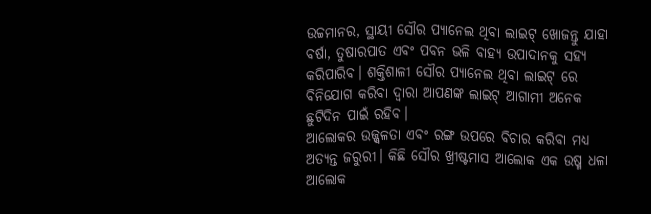ଉଚ୍ଚମାନର, ସ୍ଥାୟୀ ସୌର ପ୍ୟାନେଲ ଥିବା ଲାଇଟ୍ ଖୋଜନ୍ତୁ ଯାହା ବର୍ଷା, ତୁଷାରପାତ ଏବଂ ପବନ ଭଳି ବାହ୍ୟ ଉପାଦାନକୁ ସହ୍ୟ କରିପାରିବ। ଶକ୍ତିଶାଳୀ ସୌର ପ୍ୟାନେଲ ଥିବା ଲାଇଟ୍ ରେ ବିନିଯୋଗ କରିବା ଦ୍ୱାରା ଆପଣଙ୍କ ଲାଇଟ୍ ଆଗାମୀ ଅନେକ ଛୁଟିଦିନ ପାଇଁ ରହିବ।
ଆଲୋକର ଉଜ୍ଜ୍ୱଳତା ଏବଂ ରଙ୍ଗ ଉପରେ ବିଚାର କରିବା ମଧ୍ୟ ଅତ୍ୟନ୍ତ ଜରୁରୀ। କିଛି ସୌର ଖ୍ରୀଷ୍ଟମାସ ଆଲୋକ ଏକ ଉଷ୍ମ ଧଳା ଆଲୋକ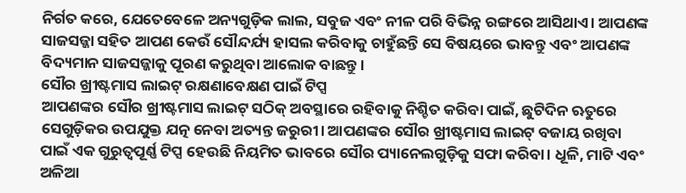ନିର୍ଗତ କରେ, ଯେତେବେଳେ ଅନ୍ୟଗୁଡ଼ିକ ଲାଲ, ସବୁଜ ଏବଂ ନୀଳ ପରି ବିଭିନ୍ନ ରଙ୍ଗରେ ଆସିଥାଏ। ଆପଣଙ୍କ ସାଜସଜ୍ଜା ସହିତ ଆପଣ କେଉଁ ସୌନ୍ଦର୍ଯ୍ୟ ହାସଲ କରିବାକୁ ଚାହୁଁଛନ୍ତି ସେ ବିଷୟରେ ଭାବନ୍ତୁ ଏବଂ ଆପଣଙ୍କ ବିଦ୍ୟମାନ ସାଜସଜ୍ଜାକୁ ପୂରଣ କରୁଥିବା ଆଲୋକ ବାଛନ୍ତୁ।
ସୌର ଖ୍ରୀଷ୍ଟମାସ ଲାଇଟ୍ ରକ୍ଷଣାବେକ୍ଷଣ ପାଇଁ ଟିପ୍ସ
ଆପଣଙ୍କର ସୌର ଖ୍ରୀଷ୍ଟମାସ ଲାଇଟ୍ ସଠିକ୍ ଅବସ୍ଥାରେ ରହିବାକୁ ନିଶ୍ଚିତ କରିବା ପାଇଁ, ଛୁଟିଦିନ ଋତୁରେ ସେଗୁଡ଼ିକର ଉପଯୁକ୍ତ ଯତ୍ନ ନେବା ଅତ୍ୟନ୍ତ ଜରୁରୀ। ଆପଣଙ୍କର ସୌର ଖ୍ରୀଷ୍ଟମାସ ଲାଇଟ୍ ବଜାୟ ରଖିବା ପାଇଁ ଏକ ଗୁରୁତ୍ୱପୂର୍ଣ୍ଣ ଟିପ୍ସ ହେଉଛି ନିୟମିତ ଭାବରେ ସୌର ପ୍ୟାନେଲଗୁଡ଼ିକୁ ସଫା କରିବା। ଧୂଳି, ମାଟି ଏବଂ ଅଳିଆ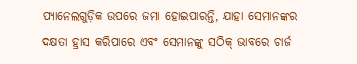ପ୍ୟାନେଲଗୁଡ଼ିକ ଉପରେ ଜମା ହୋଇପାରନ୍ତି, ଯାହା ସେମାନଙ୍କର ଦକ୍ଷତା ହ୍ରାସ କରିପାରେ ଏବଂ ସେମାନଙ୍କୁ ସଠିକ୍ ଭାବରେ ଚାର୍ଜ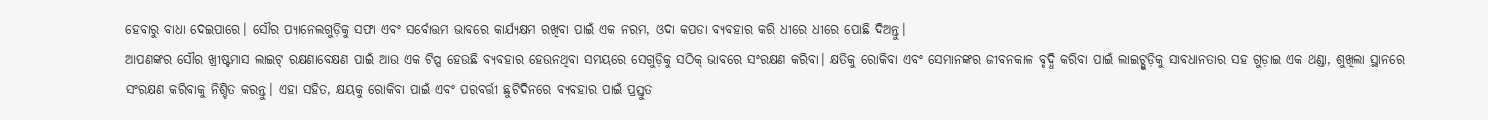ହେବାରୁ ବାଧା ଦେଇପାରେ। ସୌର ପ୍ୟାନେଲଗୁଡ଼ିକୁ ସଫା ଏବଂ ସର୍ବୋତ୍ତମ ଭାବରେ କାର୍ଯ୍ୟକ୍ଷମ ରଖିବା ପାଇଁ ଏକ ନରମ, ଓଦା କପଡା ବ୍ୟବହାର କରି ଧୀରେ ଧୀରେ ପୋଛି ଦିଅନ୍ତୁ।
ଆପଣଙ୍କର ସୌର ଖ୍ରୀଷ୍ଟମାସ ଲାଇଟ୍ ରକ୍ଷଣାବେକ୍ଷଣ ପାଇଁ ଆଉ ଏକ ଟିପ୍ସ ହେଉଛି ବ୍ୟବହାର ହେଉନଥିବା ସମୟରେ ସେଗୁଡ଼ିକୁ ସଠିକ୍ ଭାବରେ ସଂରକ୍ଷଣ କରିବା। କ୍ଷତିକୁ ରୋକିବା ଏବଂ ସେମାନଙ୍କର ଜୀବନକାଳ ବୃଦ୍ଧି କରିବା ପାଇଁ ଲାଇଟ୍ଗୁଡ଼ିକୁ ସାବଧାନତାର ସହ ଗୁଡ଼ାଇ ଏକ ଥଣ୍ଡା, ଶୁଖିଲା ସ୍ଥାନରେ ସଂରକ୍ଷଣ କରିବାକୁ ନିଶ୍ଚିତ କରନ୍ତୁ। ଏହା ସହିତ, କ୍ଷୟକୁ ରୋକିବା ପାଇଁ ଏବଂ ପରବର୍ତ୍ତୀ ଛୁଟିଦିନରେ ବ୍ୟବହାର ପାଇଁ ପ୍ରସ୍ତୁତ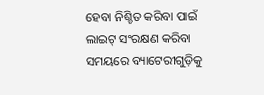ହେବା ନିଶ୍ଚିତ କରିବା ପାଇଁ ଲାଇଟ୍ ସଂରକ୍ଷଣ କରିବା ସମୟରେ ବ୍ୟାଟେରୀଗୁଡ଼ିକୁ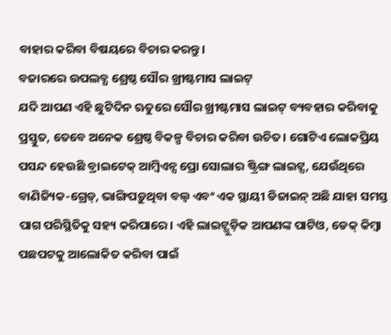ବାହାର କରିବା ବିଷୟରେ ବିଚାର କରନ୍ତୁ।
ବଜାରରେ ଉପଲବ୍ଧ ଶ୍ରେଷ୍ଠ ସୌର ଖ୍ରୀଷ୍ଟମାସ ଲାଇଟ୍
ଯଦି ଆପଣ ଏହି ଛୁଟିଦିନ ଋତୁରେ ସୌର ଖ୍ରୀଷ୍ଟମାସ ଲାଇଟ୍ ବ୍ୟବହାର କରିବାକୁ ପ୍ରସ୍ତୁତ, ତେବେ ଅନେକ ଶ୍ରେଷ୍ଠ ବିକଳ୍ପ ବିଚାର କରିବା ଉଚିତ। ଗୋଟିଏ ଲୋକପ୍ରିୟ ପସନ୍ଦ ହେଉଛି ବ୍ରାଇଟେକ୍ ଆମ୍ବିଏନ୍ସ ପ୍ରୋ ସୋଲାର ଷ୍ଟ୍ରିଙ୍ଗ ଲାଇଟ୍ସ, ଯେଉଁଥିରେ ବାଣିଜ୍ୟିକ-ଗ୍ରେଡ୍, ଭାଙ୍ଗିପଡ଼ୁଥିବା ବଲ୍ବ ଏବଂ ଏକ ସ୍ଥାୟୀ ଡିଜାଇନ୍ ଅଛି ଯାହା ସମସ୍ତ ପାଗ ପରିସ୍ଥିତିକୁ ସହ୍ୟ କରିପାରେ। ଏହି ଲାଇଟ୍ଗୁଡ଼ିକ ଆପଣଙ୍କ ପାଟିଓ, ଡେକ୍ କିମ୍ବା ପଛପଟକୁ ଆଲୋକିତ କରିବା ପାଇଁ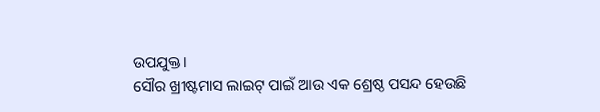ଉପଯୁକ୍ତ।
ସୌର ଖ୍ରୀଷ୍ଟମାସ ଲାଇଟ୍ ପାଇଁ ଆଉ ଏକ ଶ୍ରେଷ୍ଠ ପସନ୍ଦ ହେଉଛି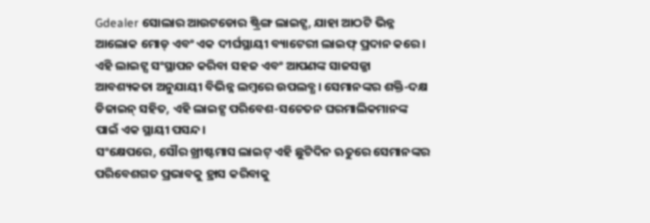Gdealer ସୋଲାର ଆଉଟଡୋର ଷ୍ଟ୍ରିଙ୍ଗ ଲାଇଟ୍ସ, ଯାହା ଆଠଟି ଭିନ୍ନ ଆଲୋକ ମୋଡ୍ ଏବଂ ଏକ ଦୀର୍ଘସ୍ଥାୟୀ ବ୍ୟାଟେରୀ ଲାଇଫ୍ ପ୍ରଦାନ କରେ। ଏହି ଲାଇଟ୍ସ ସଂସ୍ଥାପନ କରିବା ସହଜ ଏବଂ ଆପଣଙ୍କ ସାଜସଜ୍ଜା ଆବଶ୍ୟକତା ଅନୁଯାୟୀ ବିଭିନ୍ନ ଲମ୍ବରେ ଉପଲବ୍ଧ। ସେମାନଙ୍କର ଶକ୍ତି-ଦକ୍ଷ ଡିଜାଇନ୍ ସହିତ, ଏହି ଲାଇଟ୍ସ ପରିବେଶ-ସଚେତନ ଘରମାଲିକମାନଙ୍କ ପାଇଁ ଏକ ସ୍ଥାୟୀ ପସନ୍ଦ।
ସଂକ୍ଷେପରେ, ସୌର ଖ୍ରୀଷ୍ଟମାସ ଲାଇଟ୍ ଏହି ଛୁଟିଦିନ ଋତୁରେ ସେମାନଙ୍କର ପରିବେଶଗତ ପ୍ରଭାବକୁ ହ୍ରାସ କରିବାକୁ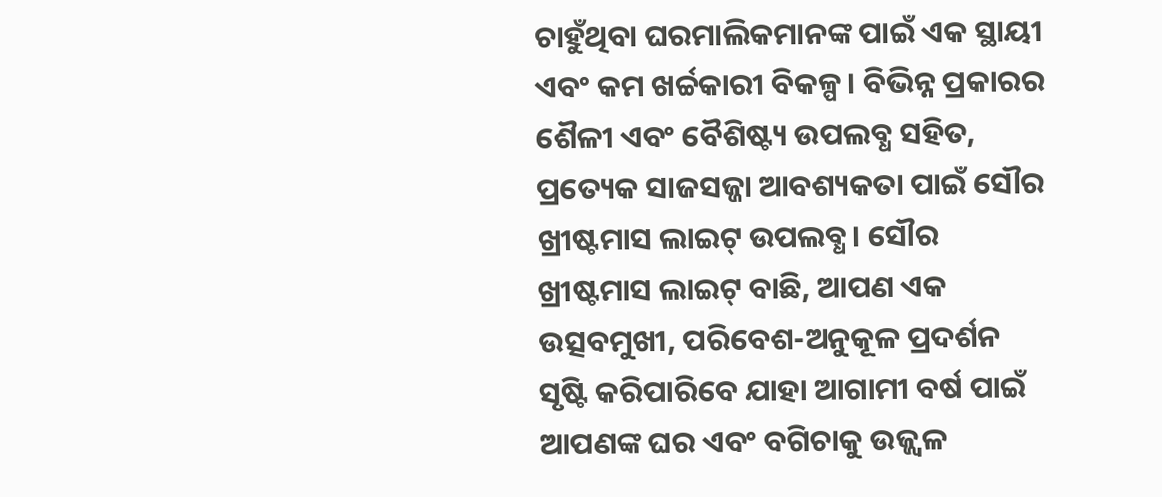ଚାହୁଁଥିବା ଘରମାଲିକମାନଙ୍କ ପାଇଁ ଏକ ସ୍ଥାୟୀ ଏବଂ କମ ଖର୍ଚ୍ଚକାରୀ ବିକଳ୍ପ। ବିଭିନ୍ନ ପ୍ରକାରର ଶୈଳୀ ଏବଂ ବୈଶିଷ୍ଟ୍ୟ ଉପଲବ୍ଧ ସହିତ, ପ୍ରତ୍ୟେକ ସାଜସଜ୍ଜା ଆବଶ୍ୟକତା ପାଇଁ ସୌର ଖ୍ରୀଷ୍ଟମାସ ଲାଇଟ୍ ଉପଲବ୍ଧ। ସୌର ଖ୍ରୀଷ୍ଟମାସ ଲାଇଟ୍ ବାଛି, ଆପଣ ଏକ ଉତ୍ସବମୁଖୀ, ପରିବେଶ-ଅନୁକୂଳ ପ୍ରଦର୍ଶନ ସୃଷ୍ଟି କରିପାରିବେ ଯାହା ଆଗାମୀ ବର୍ଷ ପାଇଁ ଆପଣଙ୍କ ଘର ଏବଂ ବଗିଚାକୁ ଉଜ୍ଜ୍ୱଳ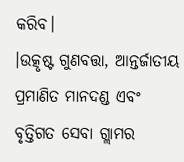କରିବ।
।ଉତ୍କୃଷ୍ଟ ଗୁଣବତ୍ତା, ଆନ୍ତର୍ଜାତୀୟ ପ୍ରମାଣିତ ମାନଦଣ୍ଡ ଏବଂ ବୃତ୍ତିଗତ ସେବା ଗ୍ଲାମର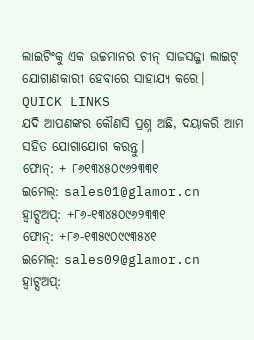ଲାଇଟିଂକୁ ଏକ ଉଚ୍ଚମାନର ଚୀନ୍ ସାଜସଜ୍ଜା ଲାଇଟ୍ ଯୋଗାଣକାରୀ ହେବାରେ ସାହାଯ୍ୟ କରେ।
QUICK LINKS
ଯଦି ଆପଣଙ୍କର କୌଣସି ପ୍ରଶ୍ନ ଅଛି, ଦୟାକରି ଆମ ସହିତ ଯୋଗାଯୋଗ କରନ୍ତୁ।
ଫୋନ୍: + ୮୬୧୩୪୫୦୯୬୨୩୩୧
ଇମେଲ୍: sales01@glamor.cn
ହ୍ୱାଟ୍ସଅପ୍: +୮୬-୧୩୪୫୦୯୬୨୩୩୧
ଫୋନ୍: +୮୬-୧୩୫୯୦୯୯୩୫୪୧
ଇମେଲ୍: sales09@glamor.cn
ହ୍ୱାଟ୍ସଅପ୍: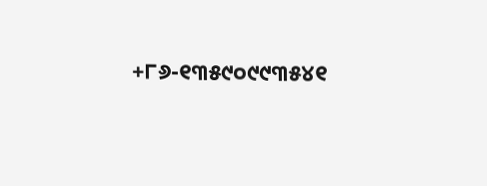+୮୬-୧୩୫୯୦୯୯୩୫୪୧